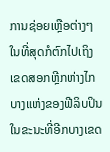ການຊ່ອຍເຫຼືອຕ່າງໆໃນທີ່ສຸດກໍຕົກໄປເຖິງເຂດສອກຫຼີກຫ່າງໄກ
ບາງແຫ່ງຂອງຟີລິບປິນ ໃນຂະນະທີ່ອີກບາງເຂດ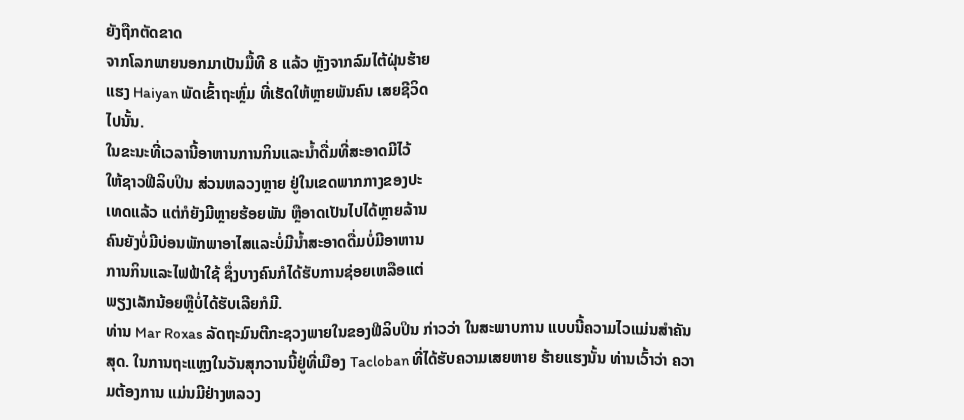ຍັງຖືກຕັດຂາດ
ຈາກໂລກພາຍນອກມາເປັນມື້ທີ 8 ແລ້ວ ຫຼັງຈາກລົມໄຕ້ຝຸ່ນຮ້າຍ
ແຮງ Haiyan ພັດເຂົ້າຖະຫຼົ່ມ ທີ່ເຮັດໃຫ້ຫຼາຍພັນຄົນ ເສຍຊີວິດ
ໄປນັ້ນ.
ໃນຂະນະທີ່ເວລານີ້ອາຫານການກິນແລະນໍ້າດື່ມທີ່ສະອາດມີໄວ້
ໃຫ້ຊາວຟີລິບປິນ ສ່ວນຫລວງຫຼາຍ ຢູ່ໃນເຂດພາກກາງຂອງປະ
ເທດແລ້ວ ແຕ່ກໍຍັງມີຫຼາຍຮ້ອຍພັນ ຫຼືອາດເປັນໄປໄດ້ຫຼາຍລ້ານ
ຄົນຍັງບໍ່ມີບ່ອນພັກພາອາໄສແລະບໍ່ມີນໍ້າສະອາດດື່ມບໍ່ມີອາຫານ
ການກິນແລະໄຟຟ້າໃຊ້ ຊຶ່ງບາງຄົນກໍໄດ້ຮັບການຊ່ອຍເຫລືອແຕ່
ພຽງເລັກນ້ອຍຫຼືບໍ່ໄດ້ຮັບເລີຍກໍມີ.
ທ່ານ Mar Roxas ລັດຖະມົນຕີກະຊວງພາຍໃນຂອງຟີລິບປິນ ກ່າວວ່າ ໃນສະພາບການ ແບບນີ້ຄວາມໄວແມ່ນສຳຄັນສຸດ. ໃນການຖະແຫຼງໃນວັນສຸກວານນີ້ຢູ່ທີ່ເມືອງ Tacloban ທີ່ໄດ້ຮັບຄວາມເສຍຫາຍ ຮ້າຍແຮງນັ້ນ ທ່ານເວົ້າວ່າ ຄວາມຕ້ອງການ ແມ່ນມີຢ່າງຫລວງ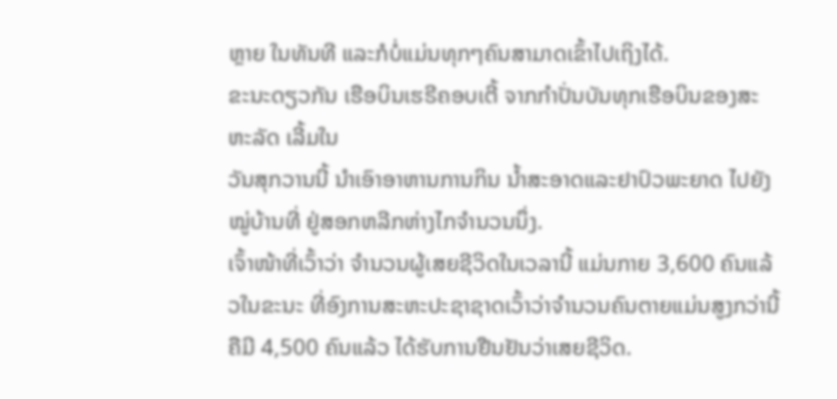ຫຼາຍ ໃນທັນທີ ແລະກໍບໍ່ແມ່ນທຸກໆຄົນສາມາດເຂົ້າໄປເຖິງໄດ້.
ຂະນະດຽວກັນ ເຮືອບິນເຮຣີຄອບເຕີ້ ຈາກກຳປັ່ນບັນທຸກເຮືອບິນຂອງສະຫະລັດ ເລີ້ມໃນ
ວັນສຸກວານນີ້ ນຳເອົາອາຫານການກິນ ນໍ້າສະອາດແລະຢາປົວພະຍາດ ໄປຍັງໝູ່ບ້ານທີ່ ຢູ່ສອກຫລີກຫ່າງໄກຈຳນວນນຶ່ງ.
ເຈົ້າໜ້າທີ່ເວົ້າວ່າ ຈຳນວນຜູ້ເສຍຊີວິດໃນເວລານີ້ ແມ່ນກາຍ 3,600 ຄົນແລ້ວໃນຂະນະ ທີ່ອົງການສະຫະປະຊາຊາດເວົ້າວ່າຈຳນວນຄົນຕາຍແມ່ນສູງກວ່ານີ້ຄືມີ 4,500 ຄົນແລ້ວ ໄດ້ຮັບການຢືນຢັນວ່າເສຍຊີວິດ.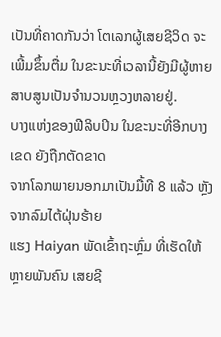ເປັນທີ່ຄາດກັນວ່າ ໂຕເລກຜູ້ເສຍຊີວິດ ຈະເພີ້ມຂຶ້ນຕື່ມ ໃນຂະນະທີ່ເວລານີ້ຍັງມີຜູ້ຫາຍສາບສູນເປັນຈຳນວນຫຼວງຫລາຍຢູ່.
ບາງແຫ່ງຂອງຟີລິບປິນ ໃນຂະນະທີ່ອີກບາງເຂດ ຍັງຖືກຕັດຂາດ
ຈາກໂລກພາຍນອກມາເປັນມື້ທີ 8 ແລ້ວ ຫຼັງຈາກລົມໄຕ້ຝຸ່ນຮ້າຍ
ແຮງ Haiyan ພັດເຂົ້າຖະຫຼົ່ມ ທີ່ເຮັດໃຫ້ຫຼາຍພັນຄົນ ເສຍຊີ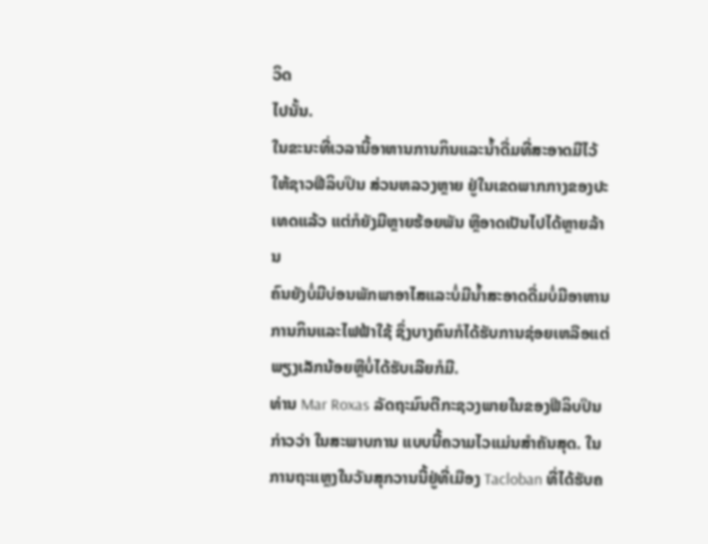ວິດ
ໄປນັ້ນ.
ໃນຂະນະທີ່ເວລານີ້ອາຫານການກິນແລະນໍ້າດື່ມທີ່ສະອາດມີໄວ້
ໃຫ້ຊາວຟີລິບປິນ ສ່ວນຫລວງຫຼາຍ ຢູ່ໃນເຂດພາກກາງຂອງປະ
ເທດແລ້ວ ແຕ່ກໍຍັງມີຫຼາຍຮ້ອຍພັນ ຫຼືອາດເປັນໄປໄດ້ຫຼາຍລ້ານ
ຄົນຍັງບໍ່ມີບ່ອນພັກພາອາໄສແລະບໍ່ມີນໍ້າສະອາດດື່ມບໍ່ມີອາຫານ
ການກິນແລະໄຟຟ້າໃຊ້ ຊຶ່ງບາງຄົນກໍໄດ້ຮັບການຊ່ອຍເຫລືອແຕ່
ພຽງເລັກນ້ອຍຫຼືບໍ່ໄດ້ຮັບເລີຍກໍມີ.
ທ່ານ Mar Roxas ລັດຖະມົນຕີກະຊວງພາຍໃນຂອງຟີລິບປິນ ກ່າວວ່າ ໃນສະພາບການ ແບບນີ້ຄວາມໄວແມ່ນສຳຄັນສຸດ. ໃນການຖະແຫຼງໃນວັນສຸກວານນີ້ຢູ່ທີ່ເມືອງ Tacloban ທີ່ໄດ້ຮັບຄ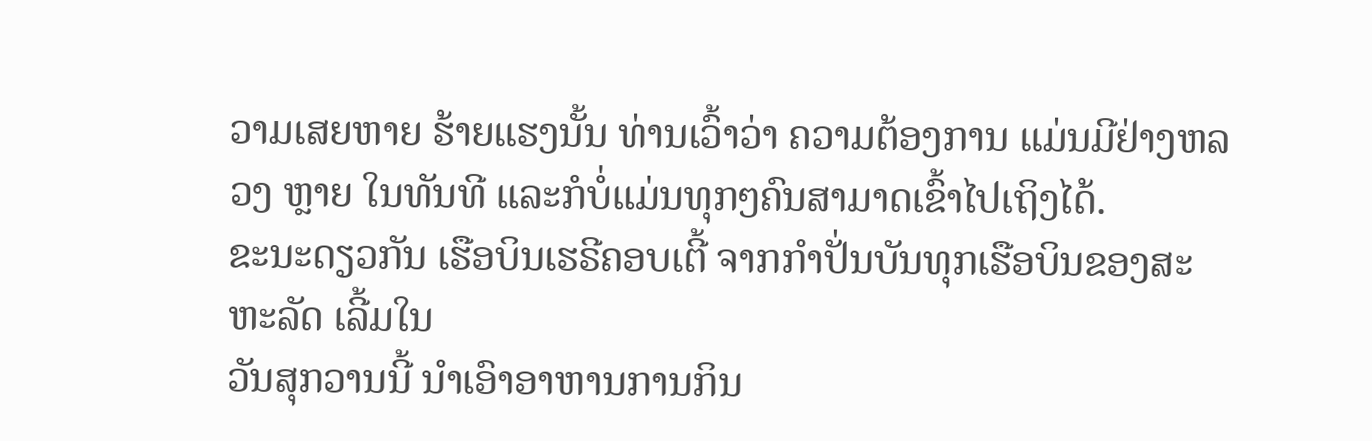ວາມເສຍຫາຍ ຮ້າຍແຮງນັ້ນ ທ່ານເວົ້າວ່າ ຄວາມຕ້ອງການ ແມ່ນມີຢ່າງຫລວງ ຫຼາຍ ໃນທັນທີ ແລະກໍບໍ່ແມ່ນທຸກໆຄົນສາມາດເຂົ້າໄປເຖິງໄດ້.
ຂະນະດຽວກັນ ເຮືອບິນເຮຣີຄອບເຕີ້ ຈາກກຳປັ່ນບັນທຸກເຮືອບິນຂອງສະຫະລັດ ເລີ້ມໃນ
ວັນສຸກວານນີ້ ນຳເອົາອາຫານການກິນ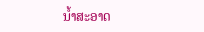ນໍ້າສະອາດ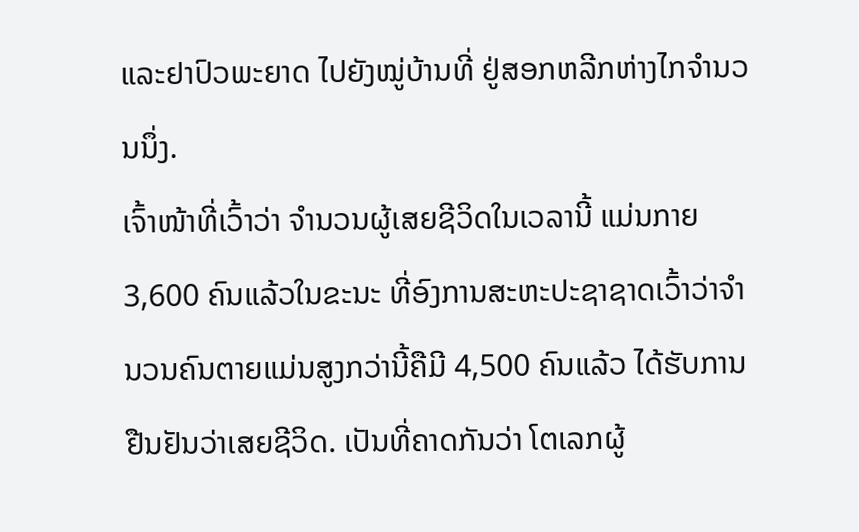ແລະຢາປົວພະຍາດ ໄປຍັງໝູ່ບ້ານທີ່ ຢູ່ສອກຫລີກຫ່າງໄກຈຳນວນນຶ່ງ.
ເຈົ້າໜ້າທີ່ເວົ້າວ່າ ຈຳນວນຜູ້ເສຍຊີວິດໃນເວລານີ້ ແມ່ນກາຍ 3,600 ຄົນແລ້ວໃນຂະນະ ທີ່ອົງການສະຫະປະຊາຊາດເວົ້າວ່າຈຳນວນຄົນຕາຍແມ່ນສູງກວ່ານີ້ຄືມີ 4,500 ຄົນແລ້ວ ໄດ້ຮັບການຢືນຢັນວ່າເສຍຊີວິດ. ເປັນທີ່ຄາດກັນວ່າ ໂຕເລກຜູ້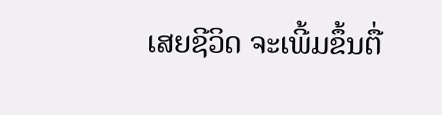ເສຍຊີວິດ ຈະເພີ້ມຂຶ້ນຕື່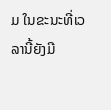ມ ໃນຂະນະທີ່ເວລານີ້ຍັງມີ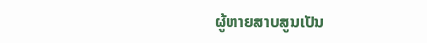ຜູ້ຫາຍສາບສູນເປັນ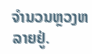ຈຳນວນຫຼວງຫລາຍຢູ່.